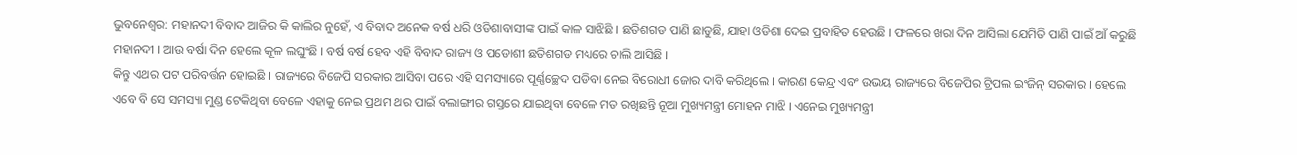ଭୁବନେଶ୍ବର: ମହାନଦୀ ବିବାଦ ଆଜିର କି କାଲିର ନୁହେଁ, ଏ ବିବାଦ ଅନେକ ବର୍ଷ ଧରି ଓଡିଶାବାସୀଙ୍କ ପାଇଁ କାଳ ସାଝିଛି । ଛତିଶଗଡ ପାଣି ଛାଡୁଛି, ଯାହା ଓଡିଶା ଦେଇ ପ୍ରବାହିତ ହେଉଛି । ଫଳରେ ଖରା ଦିନ ଆସିଲା ଯେମିତି ପାଣି ପାଇଁ ଆଁ କରୁଛି ମହାନଦୀ । ଆଉ ବର୍ଷା ଦିନ ହେଲେ କୂଳ ଲଘୁଂଛି । ବର୍ଷ ବର୍ଷ ହେବ ଏହି ବିବାଦ ରାଜ୍ୟ ଓ ପଡୋଶୀ ଛତିଶଗଡ ମଧ୍ୟରେ ଚାଲି ଆସିଛି ।
କିନ୍ତୁ ଏଥର ପଟ ପରିବର୍ତ୍ତନ ହୋଇଛି । ରାଜ୍ୟରେ ବିଜେପି ସରକାର ଆସିବା ପରେ ଏହି ସମସ୍ୟାରେ ପୂର୍ଣ୍ଣଚ୍ଛେଦ ପଡିବା ନେଇ ବିରୋଧୀ ଜୋର ଦାବି କରିଥିଲେ । କାରଣ କେନ୍ଦ୍ର ଏବଂ ଉଭୟ ରାଜ୍ୟରେ ବିଜେପିର ଟ୍ରିପଲ ଇଂଜିନ୍ ସରକାର । ହେଲେ ଏବେ ବି ସେ ସମସ୍ୟା ମୁଣ୍ଡ ଟେକିଥିବା ବେଳେ ଏହାକୁ ନେଇ ପ୍ରଥମ ଥର ପାଇଁ ବଲାଙ୍ଗୀର ଗସ୍ତରେ ଯାଇଥିବା ବେଳେ ମତ ରଖିଛନ୍ତି ନୂଆ ମୁଖ୍ୟମନ୍ତ୍ରୀ ମୋହନ ମାଝି । ଏନେଇ ମୁଖ୍ୟମନ୍ତ୍ରୀ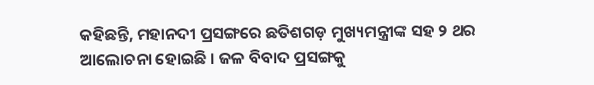କହିଛନ୍ତି, ମହାନଦୀ ପ୍ରସଙ୍ଗରେ ଛତିଶଗଡ଼ ମୁଖ୍ୟମନ୍ତ୍ରୀଙ୍କ ସହ ୨ ଥର ଆଲୋଚନା ହୋଇଛି । ଜଳ ବିବାଦ ପ୍ରସଙ୍ଗକୁ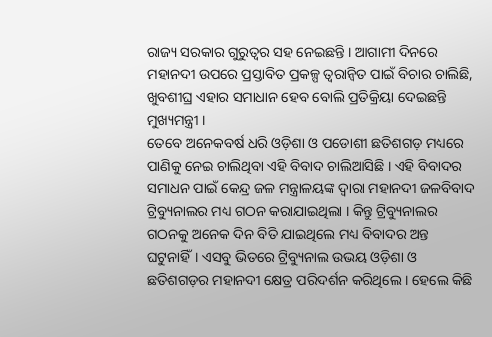ରାଜ୍ୟ ସରକାର ଗୁରୁତ୍ୱର ସହ ନେଇଛନ୍ତି । ଆଗାମୀ ଦିନରେ ମହାନଦୀ ଉପରେ ପ୍ରସ୍ତାବିତ ପ୍ରକଳ୍ପ ତ୍ବରାନ୍ବିତ ପାଇଁ ବିଚାର ଚାଲିଛି, ଖୁବଶୀଘ୍ର ଏହାର ସମାଧାନ ହେବ ବୋଲି ପ୍ରତିକ୍ରିୟା ଦେଇଛନ୍ତି ମୁଖ୍ୟମନ୍ତ୍ରୀ ।
ତେବେ ଅନେକବର୍ଷ ଧରି ଓଡ଼ିଶା ଓ ପଡୋଶୀ ଛତିଶଗଡ଼ ମଧ୍ୟରେ ପାଣିକୁ ନେଇ ଚାଲିଥିବା ଏହି ବିବାଦ ଚାଲିଆସିଛି । ଏହି ବିବାଦର ସମାଧନ ପାଇଁ କେନ୍ଦ୍ର ଜଳ ମନ୍ତ୍ରାଳୟଙ୍କ ଦ୍ଵାରା ମହାନଦୀ ଜଳବିବାଦ ଟ୍ରିବ୍ୟୁନାଲର ମଧ୍ୟ ଗଠନ କରାଯାଇଥିଲା । କିନ୍ତୁ ଟ୍ରିବ୍ୟୁନାଲର ଗଠନକୁ ଅନେକ ଦିନ ବିତି ଯାଇଥିଲେ ମଧ୍ୟ ବିବାଦର ଅନ୍ତ ଘଟୁନାହିଁ। ଏସବୁ ଭିତରେ ଟ୍ରିବ୍ୟୁନାଲ ଉଭୟ ଓଡ଼ିଶା ଓ ଛତିଶଗଡ଼ର ମହାନଦୀ କ୍ଷେତ୍ର ପରିଦର୍ଶନ କରିଥିଲେ । ହେଲେ କିଛି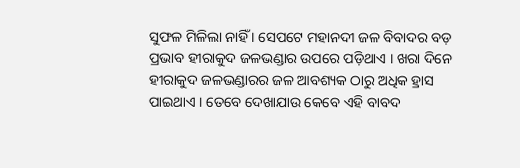ସୁଫଳ ମିଳିଲା ନାହିଁ । ସେପଟେ ମହାନଦୀ ଜଳ ବିବାଦର ବଡ଼ ପ୍ରଭାବ ହୀରାକୁଦ ଜଳଭଣ୍ଡାର ଉପରେ ପଡ଼ିଥାଏ । ଖରା ଦିନେ ହୀରାକୁଦ ଜଳଭଣ୍ଡାରର ଜଳ ଆବଶ୍ୟକ ଠାରୁ ଅଧିକ ହ୍ରାସ ପାଇଥାଏ । ତେବେ ଦେଖାଯାଉ କେବେ ଏହି ବାବଦ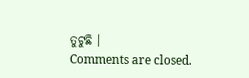ତୁଟୁଛି ।
Comments are closed.